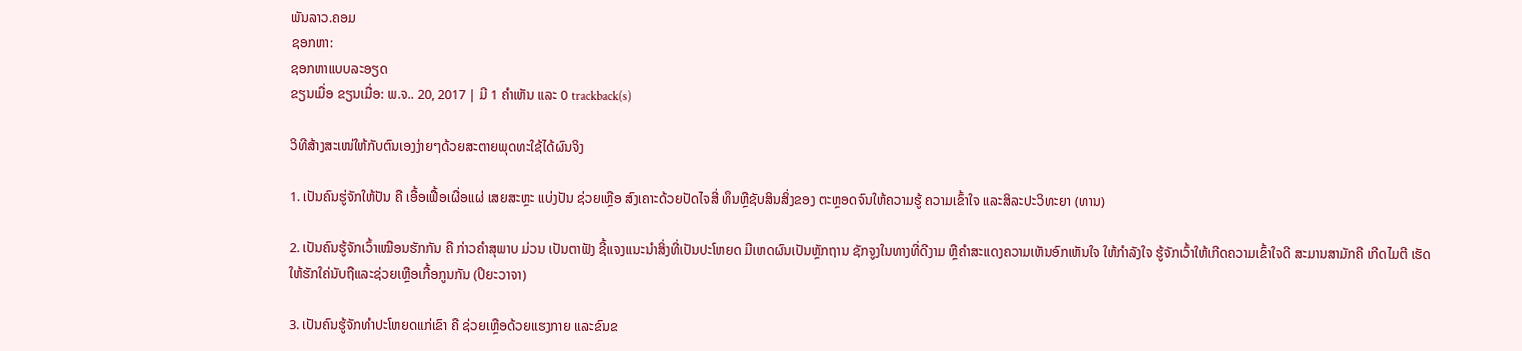ພັນລາວ.ຄອມ
ຊອກຫາ:
ຊອກຫາແບບລະອຽດ
ຂຽນເມື່ອ ຂຽນເມື່ອ: ພ.ຈ.. 20, 2017 | ມີ 1 ຄຳເຫັນ ແລະ 0 trackback(s)

ວິທີສ້າງສະເໜ່ໃຫ້ກັບຕົນເອງງ່າຍໆດ້ວຍສະຕາຍພຸດທະໃຊ້ໄດ້ຜົນຈິງ

1. ເປັນຄົນຮູ່ຈັກໃຫ້ປັນ ຄື ເອື້ອເຟື້ອເຜື່ອແຜ່ ເສຍສະຫຼະ ແບ່ງປັນ ຊ່ວຍເຫຼືອ ສົງເຄາະດ້ວຍປັດໄຈສີ່ ທຶນຫຼືຊັບສິນສິ່ງຂອງ ຕະຫຼອດຈົນໃຫ້ຄວາມຮູ້ ຄວາມເຂົ້າໃຈ ແລະສິລະປະວິທະຍາ (ທານ)

2. ເປັນຄົນຮູ້ຈັກເວົ້າເໝືອນຮັກກັນ ຄື ກ່າວຄຳສຸພາບ ມ່ວນ ເປັນຕາຟັງ ຊີ້ແຈງແນະນຳສິ່ງທີ່ເປັນປະໂຫຍດ ມີເຫດຜົນເປັນຫຼັກຖານ ຊັກຈູງໃນທາງທີ່ດີງາມ ຫຼືຄຳສະແດງຄວາມເຫັນອົກເຫັນໃຈ ໃຫ້ກຳລັງໃຈ ຮູ້ຈັກເວົ້າໃຫ້ເກີດຄວາມເຂົ້າໃຈດີ ສະມານສາມັກຄີ ເກີດໄມຕີ ເຮັດໃຫ້ຮັກໃຄ່ນັບຖືແລະຊ່ວຍເຫຼືອເກື້ອກູນກັນ (ປິຍະວາຈາ)

3. ເປັນຄົນຮູ້ຈັກທຳປະໂຫຍດແກ່ເຂົາ ຄື ຊ່ວຍເຫຼືອດ້ວຍແຮງກາຍ ແລະຂົນຂ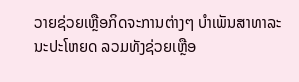ວາຍຊ່ວຍເຫຼືອກິດຈະການຕ່າງໆ ບຳເພັນສາທາລະນະປະໂຫຍດ ລວມທັງຊ່ວຍເຫຼືອ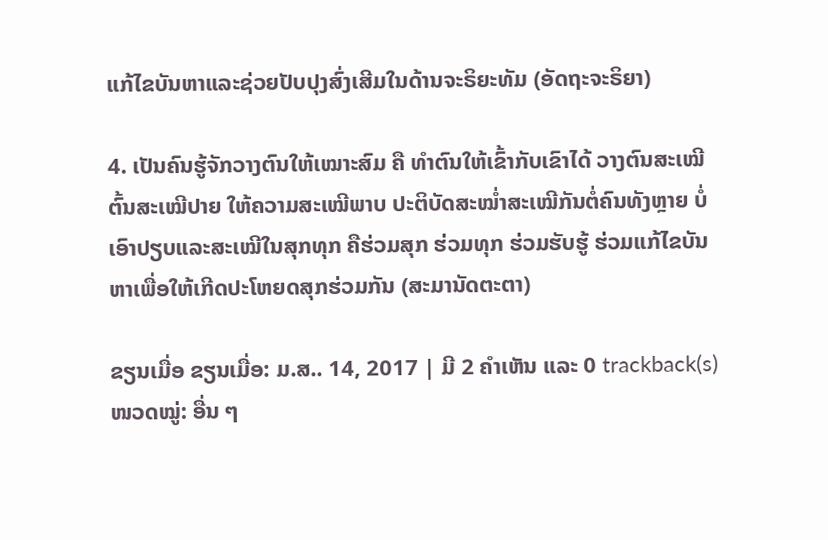ແກ້ໄຂບັນຫາແລະຊ່ວຍປັບປຸງສົ່ງເສີມໃນດ້ານຈະຣິຍະທັມ (ອັດຖະຈະຣິຍາ)

4. ເປັນຄົນຮູ້ຈັກວາງຕົນໃຫ້ເໝາະສົມ ຄື ທຳຕົນໃຫ້ເຂົ້າກັບເຂົາໄດ້ ວາງຕົນສະເໝີຕົ້ນສະເໝີປາຍ ໃຫ້ຄວາມສະເໝີພາບ ປະຕິບັດສະໝ່ຳສະເໝີກັນຕໍ່ຄົນທັງຫຼາຍ ບໍ່ເອົາປຽບແລະສະເໝີໃນສຸກທຸກ ຄືຮ່ວມສຸກ ຮ່ວມທຸກ ຮ່ວມຮັບຮູ້ ຮ່ວມແກ້ໄຂບັນຫາເພື່ອໃຫ້ເກີດປະໂຫຍດສຸກຮ່ວມກັນ (ສະມານັດຕະຕາ)

ຂຽນເມື່ອ ຂຽນເມື່ອ: ມ.ສ.. 14, 2017 | ມີ 2 ຄຳເຫັນ ແລະ 0 trackback(s)
ໜວດໝູ່: ອື່ນ ໆ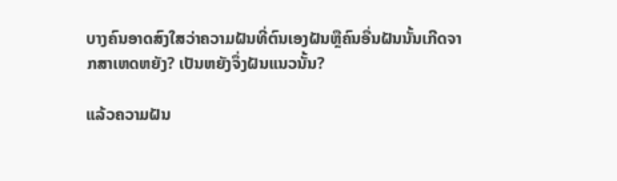ບາງຄົນອາດສົງໃສວ່າຄວາມຝັນທີ່ຕົນເອງຝັນຫຼືຄົນອື່ນຝັນນັ້ນເກີດຈາກສາເຫດຫຍັງ? ເປັນຫຍັງຈຶ່ງຝັນແນວນັ້ນ?

ແລ້ວຄວາມຝັນ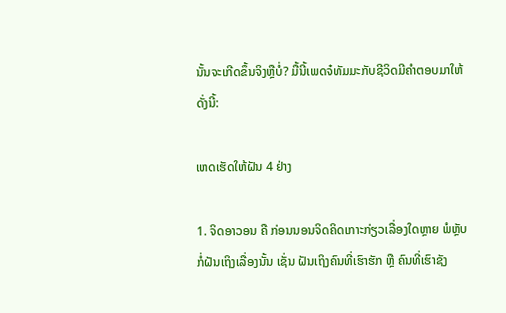ນັ້ນຈະເກີດຂຶ້ນຈິງຫຼືບໍ່? ມື້ນີ້ເພດຈ໋ທັມມະກັບຊີວິດມີຄຳຕອບມາໃຫ້ ດັ່ງນີ້:

ເຫດເຮັດໃຫ້ຝັນ 4 ຢ່າງ

1. ຈິດອາວອນ ຄື ກ່ອນນອນຈິດຄິດເກາະກ່ຽວເລື່ອງໃດຫຼາຍ ພໍຫຼັບກໍ່ຝັນເຖິງເລື່ອງນັ້ນ ເຊັ່ນ ຝັນເຖິງຄົນທີ່ເຮົາຮັກ ຫຼື ຄົນທີ່ເຮົາຊັງ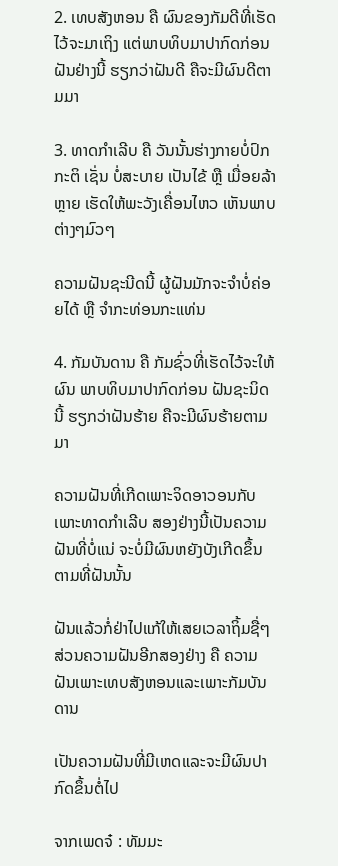2. ເທບສັງຫອນ ຄື ຜົນຂອງກັມດີທີ່ເຮັດໄວ້ຈະມາເຖິງ ແຕ່ພາບທິບມາປາກົດກ່ອນ ຝັນຢ່າງນີ້ ຮຽກວ່າຝັນດີ ຄືຈະມີຜົນດີຕາມມາ

3. ທາດກຳເລີບ ຄື ວັນນັ້ນຮ່າງກາຍບໍ່ປົກກະຕິ ເຊັ່ນ ບໍ່ສະບາຍ ເປັນໄຂ້ ຫຼື ເມື່ອຍລ້າຫຼາຍ ເຮັດໃຫ້ພະວັງເຄື່ອນໄຫວ ເຫັນພາບຕ່າງໆມົວໆ

ຄວາມຝັນຊະນີດນີ້ ຜູ້ຝັນມັກຈະຈຳບໍ່ຄ່ອຍໄດ້ ຫຼື ຈຳກະທ່ອນກະແທ່ນ

4. ກັມບັນດານ ຄື ກັມຊົ່ວທີ່ເຮັດໄວ້ຈະໃຫ້ຜົນ ພາບທິບມາປາກົດກ່ອນ ຝັນຊະນິດນີ້ ຮຽກວ່າຝັນຮ້າຍ ຄືຈະມີຜົນຮ້າຍຕາມມາ

ຄວາມຝັນທີ່ເກີດເພາະຈິດອາວອນກັບເພາະທາດກຳເລີບ ສອງຢ່າງນີ້ເປັນຄວາມຝັນທີ່ບໍ່ແນ່ ຈະບໍ່ມີຜົນຫຍັງບັງເກີດຂຶ້ນຕາມທີ່ຝັນນັ້ນ

ຝັນແລ້ວກໍ່ຢ່າໄປແກ້ໃຫ້ເສຍເວລາຖິ້ມຊື່ໆ ສ່ວນຄວາມຝັນອີກສອງຢ່າງ ຄື ຄວາມຝັນເພາະເທບສັງຫອນແລະເພາະກັມບັນດານ

ເປັນຄວາມຝັນທີ່ມີເຫດແລະຈະມີຜົນປາກົດຂຶ້ນຕໍ່ໄປ

ຈາກເພດຈ໋ : ທັມມະ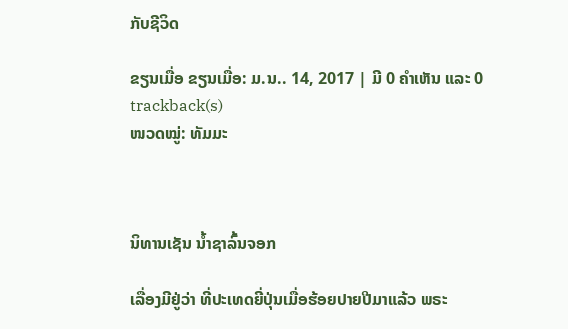ກັບຊີວິດ

ຂຽນເມື່ອ ຂຽນເມື່ອ: ມ.ນ.. 14, 2017 | ມີ 0 ຄຳເຫັນ ແລະ 0 trackback(s)
ໜວດໝູ່: ທັມມະ



ນິທານເຊັນ ນ້ຳຊາລົ້ນຈອກ

ເລື່ອງມີຢູ່ວ່າ ທີ່ປະເທດຍີ່ປຸ່ນເມື່ອຮ້ອຍປາຍປີມາແລ້ວ ພຣະ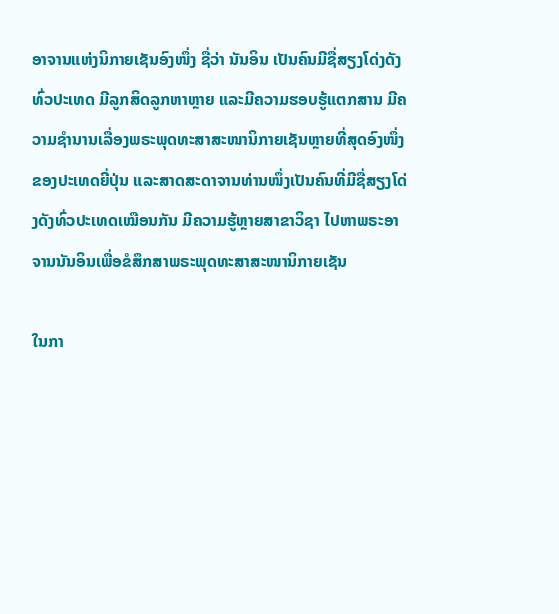ອາຈານແຫ່ງນິກາຍເຊັນອົງໜຶ່ງ ຊື່ວ່າ ນັນອິນ ເປັນຄົນມີຊື່ສຽງໂດ່ງດັງທົ່ວປະເທດ ມີລູກສິດລູກຫາຫຼາຍ ແລະມີຄວາມຮອບຮູ້ແຕກສານ ມີຄວາມຊຳນານເລື່ອງພຣະພຸດທະສາສະໜານິກາຍເຊັນຫຼາຍທີ່ສຸດອົງໜຶ່ງຂອງປະເທດຍີ່ປຸ່ນ ແລະສາດສະດາຈານທ່ານໜຶ່ງເປັນຄົນທີ່ມີຊື່ສຽງໂດ່ງດັງທົ່ວປະເທດເໝືອນກັນ ມີຄວາມຮູ້ຫຼາຍສາຂາວິຊາ ໄປຫາພຣະອາຈານນັນອິນເພື່ອຂໍສຶກສາພຣະພຸດທະສາສະໜານິກາຍເຊັນ

ໃນກາ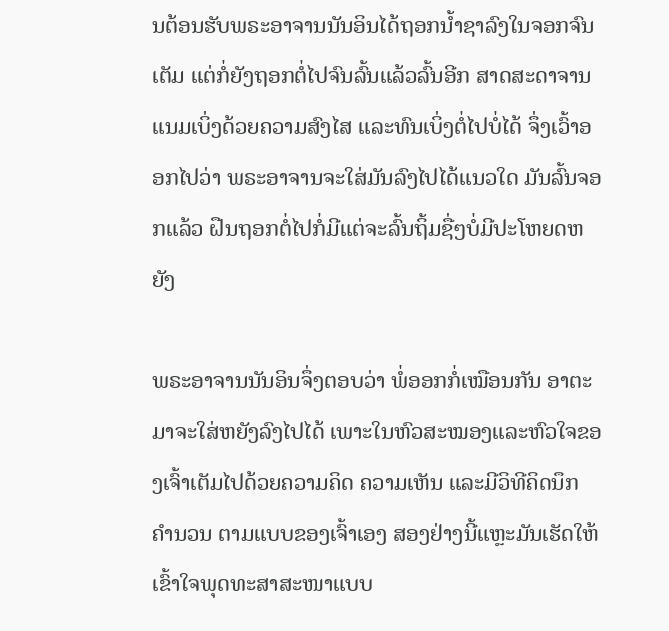ນຕ້ອນຮັບພຣະອາຈານນັນອິນໄດ້ຖອກນ້ຳຊາລົງໃນຈອກຈົນເຕັມ ແຕ່ກໍ່ຍັງຖອກຕໍ່ໄປຈົນລົ້ນແລ້ວລົ້ນອີກ ສາດສະດາຈານແນມເບິ່ງດ້ວຍຄວາມສົງໄສ ແລະທົນເບິ່ງຕໍ່ໄປບໍ່ໄດ້ ຈຶ່ງເວົ້າອອກໄປວ່າ ພຣະອາຈານຈະໃສ່ມັນລົງໄປໄດ້ແນວໃດ ມັນລົ້ນຈອກແລ້ວ ຝືນຖອກຕໍ່ໄປກໍ່ມີແຕ່ຈະລົ້ນຖິ້ມຊື່ໆບໍ່ມີປະໂຫຍດຫຍັງ

ພຣະອາຈານນັນອິນຈຶ່ງຕອບວ່າ ພໍ່ອອກກໍ່ເໝືອນກັນ ອາຕະມາຈະໃສ່ຫຍັງລົງໄປໄດ້ ເພາະໃນຫົວສະໝອງແລະຫົວໃຈຂອງເຈົ້າເຕັມໄປດ້ວຍຄວາມຄິດ ຄວາມເຫັນ ແລະມີວິທີຄິດນຶກ ຄຳນວນ ຕາມແບບຂອງເຈົ້າເອງ ສອງຢ່າງນີ້ແຫຼະມັນເຮັດໃຫ້ເຂົ້າໃຈພຸດທະສາສະໜາແບບ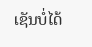ເຊັນບໍ່ໄດ້